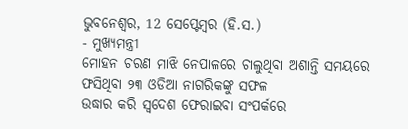ଭୁବନେଶ୍ୱର, 12 ସେପ୍ଟେମ୍ବର (ହି.ସ.)
- ମୁଖ୍ୟମନ୍ତ୍ରୀ
ମୋହନ ଚରଣ ମାଝି ନେପାଳରେ ଚାଲୁଥିବା ଅଶାନ୍ତି ସମୟରେ ଫସିଥିବା ୨୩ ଓଡିଆ ନାଗରିକଙ୍କୁ ସଫଳ
ଉଦ୍ଧାର କରି ସ୍ୱଦେଶ ଫେରାଇବା ସଂପର୍କରେ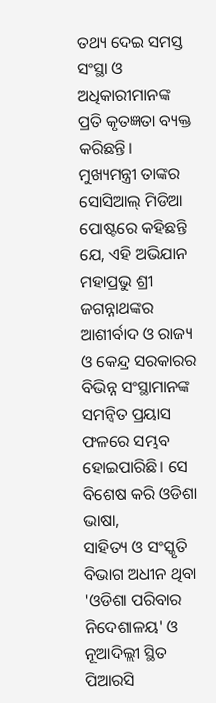ତଥ୍ୟ ଦେଇ ସମସ୍ତ ସଂସ୍ଥା ଓ ଅଧିକାରୀମାନଙ୍କ ପ୍ରତି କୃତଜ୍ଞତା ବ୍ୟକ୍ତ କରିଛନ୍ତି।
ମୁଖ୍ୟମନ୍ତ୍ରୀ ତାଙ୍କର
ସୋସିଆଲ୍ ମିଡିଆ ପୋଷ୍ଟରେ କହିଛନ୍ତି ଯେ, ଏହି ଅଭିଯାନ ମହାପ୍ରଭୁ ଶ୍ରୀ ଜଗନ୍ନାଥଙ୍କର ଆଶୀର୍ବାଦ ଓ ରାଜ୍ୟ ଓ କେନ୍ଦ୍ର ସରକାରର
ବିଭିନ୍ନ ସଂସ୍ଥାମାନଙ୍କ ସମନ୍ୱିତ ପ୍ରୟାସ ଫଳରେ ସମ୍ଭବ ହୋଇପାରିଛି। ସେ ବିଶେଷ କରି ଓଡିଶା ଭାଷା,
ସାହିତ୍ୟ ଓ ସଂସ୍କୃତି ବିଭାଗ ଅଧୀନ ଥିବା 'ଓଡିଶା ପରିବାର ନିଦେଶାଳୟ' ଓ ନୂଆଦିଲ୍ଲୀ ସ୍ଥିତ ପିଆରସି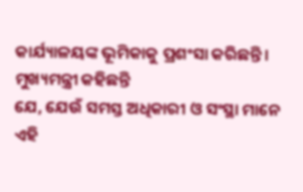କାର୍ଯ୍ୟାଳୟଙ୍କ ଭୂମିକାକୁ ପ୍ରଶଂସା କରିଛନ୍ତି।
ମୁଖ୍ୟମନ୍ତ୍ରୀ କହିଛନ୍ତି
ଯେ, ଯେଉଁ ସମସ୍ତ ଅଧିକାରୀ ଓ ସଂସ୍ଥା ମାନେ ଏହି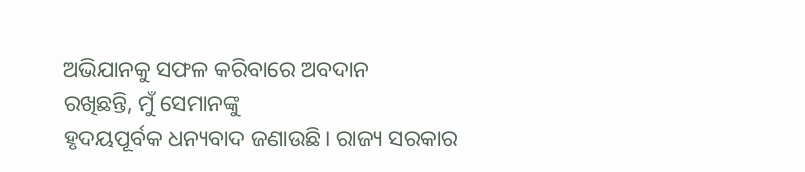ଅଭିଯାନକୁ ସଫଳ କରିବାରେ ଅବଦାନ
ରଖିଛନ୍ତି, ମୁଁ ସେମାନଙ୍କୁ
ହୃଦୟପୂର୍ବକ ଧନ୍ୟବାଦ ଜଣାଉଛି। ରାଜ୍ୟ ସରକାର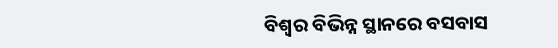ବିଶ୍ୱର ବିଭିନ୍ନ ସ୍ଥାନରେ ବସବାସ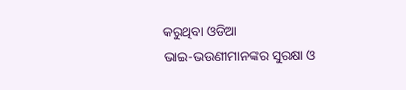କରୁଥିବା ଓଡିଆ
ଭାଇ-ଭଉଣୀମାନଙ୍କର ସୁରକ୍ଷା ଓ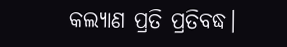କଲ୍ୟାଣ ପ୍ରତି ପ୍ରତିବଦ୍ଧ।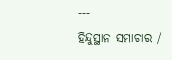---
ହିନ୍ଦୁସ୍ଥାନ ସମାଚାର /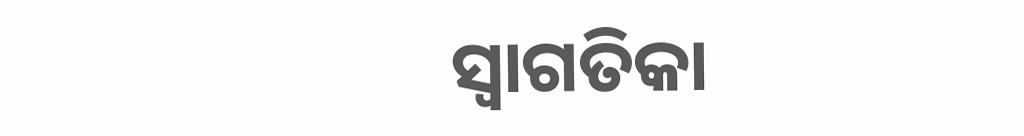ସ୍ୱାଗତିକା